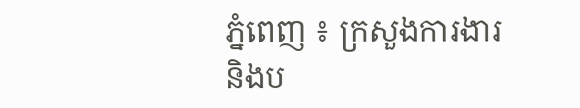ភ្នំពេញ ៖ ក្រសួងការងារ និងប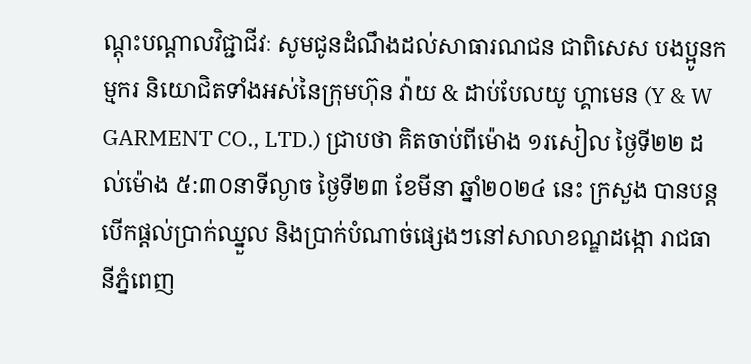ណ្តុះបណ្តាលវិជ្ជាជីវៈ សូមជូនដំណឹងដល់សាធារណជន ជាពិសេស បងប្អូនកម្មករ និយោជិតទាំងអស់នៃក្រុមហ៊ុន វ៉ាយ & ដាប់បែលយូ ហ្គាមេន (Y & W GARMENT CO., LTD.) ជ្រាបថា គិតចាប់ពីម៉ោង ១រសៀល ថ្ងៃទី២២ ដល់ម៉ោង ៥:៣០នាទីល្ងាច ថ្ងៃទី២៣ ខែមីនា ឆ្នាំ២០២៤ នេះ ក្រសួង បានបន្តបើកផ្តល់ប្រាក់ឈ្នួល និងប្រាក់បំណាច់ផ្សេងៗនៅសាលាខណ្ឌដង្កោ រាជធានីភ្នំពេញ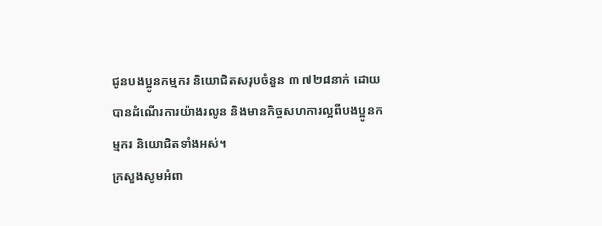ជូនបងប្អូនកម្មករ និយោជិតសរុបចំនួន ៣ ៧២៨នាក់ ដោយបានដំណើរការយ៉ាងរលូន និងមានកិច្ចសហការល្អពីបងប្អូនកម្មករ និយោជិតទាំងអស់។
ក្រសួងសូមអំពា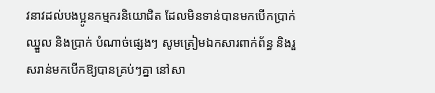វនាវដល់បងប្អូនកម្មករនិយោជិត ដែលមិនទាន់បានមកបើកប្រាក់ឈ្នួល និងប្រាក់ បំណាច់ផ្សេងៗ សូមត្រៀមឯកសារពាក់ព័ន្ធ និងរួសរាន់មកបើកឱ្យបានគ្រប់ៗគ្នា នៅសា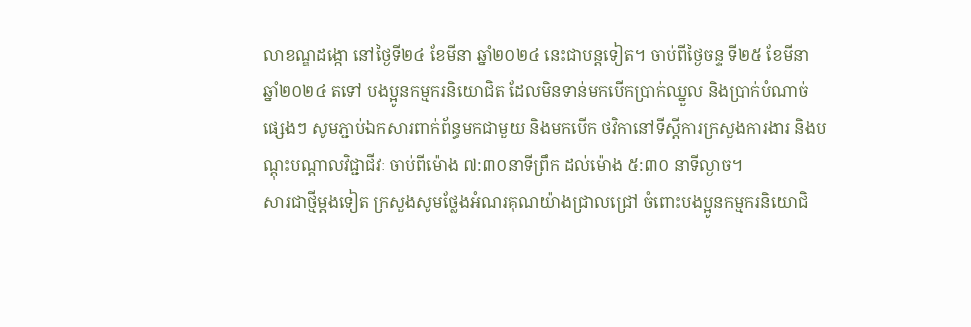លាខណ្ឌដង្កោ នៅថ្ងៃទី២៤ ខែមីនា ឆ្នាំ២០២៤ នេះជាបន្តទៀត។ ចាប់ពីថ្ងៃចន្ទ ទី២៥ ខែមីនា ឆ្នាំ២០២៤ តទៅ បងប្អូនកម្មករនិយោជិត ដែលមិនទាន់មកបើកប្រាក់ឈ្នួល និងប្រាក់បំណាច់ផ្សេងៗ សូមភ្ជាប់ឯកសារពាក់ព័ន្ធមកជាមួយ និងមកបើក ថវិកានៅទីស្តីការក្រសួងការងារ និងបណ្តុះបណ្តាលវិជ្ជាជីវៈ ចាប់ពីម៉ោង ៧:៣០នាទីព្រឹក ដល់ម៉ោង ៥:៣០ នាទីល្ងាច។
សារជាថ្មីម្តងទៀត ក្រសួងសូមថ្លែងអំណរគុណយ៉ាងជ្រាលជ្រៅ ចំពោះបងប្អូនកម្មករនិយោជិ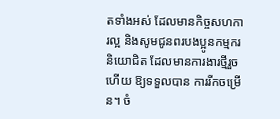តទាំងអស់ ដែលមានកិច្ចសហការល្អ និងសូមជូនពរបងប្អូនកម្មករនិយោជិត ដែលមានការងារថ្មីរួចហើយ ឱ្យទទួលបាន ការរីកចម្រើន។ ចំ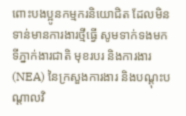ពោះបងប្អូនកម្មករនិយោជិត ដែលមិនទាន់មានការងារថ្មីធ្វើ សូមទាក់ទងមកទីភ្នាក់ងារជាតិ មុខរបរ និងការងារ (NEA) នៃក្រសួងការងារ និងបណ្តុះបណ្តាលវិ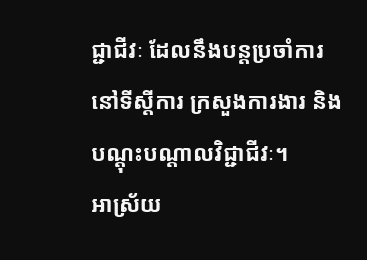ជ្ជាជីវៈ ដែលនឹងបន្តប្រចាំការនៅទីស្តីការ ក្រសួងការងារ និងបណ្តុះបណ្តាលវិជ្ជាជីវៈ។
អាស្រ័យ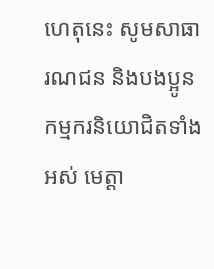ហេតុនេះ សូមសាធារណជន និងបងប្អូនកម្មករនិយោជិតទាំងអស់ មេត្តា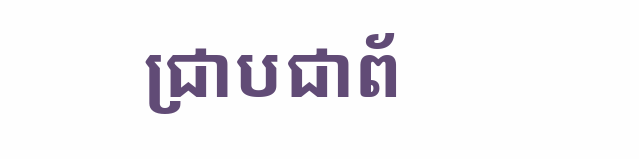ជ្រាបជាព័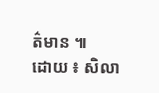ត៌មាន ៕
ដោយ ៖ សិលា